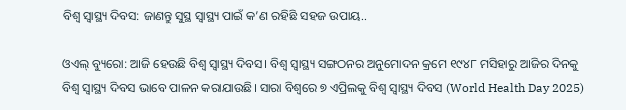ବିଶ୍ୱ ସ୍ୱାସ୍ଥ୍ୟ ଦିବସ: ଜାଣନ୍ତୁ ସୁସ୍ଥ ସ୍ୱାସ୍ଥ୍ୟ ପାଇଁ କ’ଣ ରହିଛି ସହଜ ଉପାୟ..

ଓଏଲ୍ ବ୍ୟୁରୋ: ଆଜି ହେଉଛି ବିଶ୍ୱ ସ୍ୱାସ୍ଥ୍ୟ ଦିବସ। ବିଶ୍ୱ ସ୍ୱାସ୍ଥ୍ୟ ସଙ୍ଗଠନର ଅନୁମୋଦନ କ୍ରମେ ୧୯୪୮ ମସିହାରୁ ଆଜିର ଦିନକୁ ବିଶ୍ୱ ସ୍ୱାସ୍ଥ୍ୟ ଦିବସ ଭାବେ ପାଳନ କରାଯାଉଛି। ସାରା ବିଶ୍ୱରେ ୭ ଏପ୍ରିଲକୁ ବିଶ୍ୱ ସ୍ୱାସ୍ଥ୍ୟ ଦିବସ (World Health Day 2025)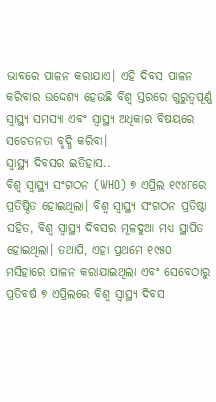ଭାବରେ ପାଳନ କରାଯାଏ। ଏହି ଦିବସ ପାଳନ କରିବାର ଉଦ୍ଦେଶ୍ୟ ହେଉଛି ବିଶ୍ୱ ସ୍ତରରେ ଗୁରୁତ୍ୱପୂର୍ଣ୍ଣ ସ୍ୱାସ୍ଥ୍ୟ ସମସ୍ୟା ଏବଂ ସ୍ୱାସ୍ଥ୍ୟ ଅଧିକାର ବିଷୟରେ ସଚେତନତା ବୃଦ୍ଧି କରିବା।
ସ୍ୱାସ୍ଥ୍ୟ ଦିବସର ଇତିହାସ..
ବିଶ୍ୱ ସ୍ୱାସ୍ଥ୍ୟ ସଂଗଠନ (WHO) ୭ ଏପ୍ରିଲ ୧୯୪୮ରେ ପ୍ରତିଷ୍ଠିତ ହୋଇଥିଲା। ବିଶ୍ୱ ସ୍ୱାସ୍ଥ୍ୟ ସଂଗଠନ ପ୍ରତିଷ୍ଠା ସହିତ, ବିଶ୍ୱ ସ୍ୱାସ୍ଥ୍ୟ ଦିବସର ମୂଳଦୁଆ ମଧ୍ୟ ସ୍ଥାପିତ ହୋଇଥିଲା। ତଥାପି, ଏହା ପ୍ରଥମେ ୧୯୫୦ ମସିହାରେ ପାଳନ କରାଯାଇଥିଲା ଏବଂ ସେବେଠାରୁ ପ୍ରତିବର୍ଷ ୭ ଏପ୍ରିଲରେ ବିଶ୍ୱ ସ୍ୱାସ୍ଥ୍ୟ ଦିବସ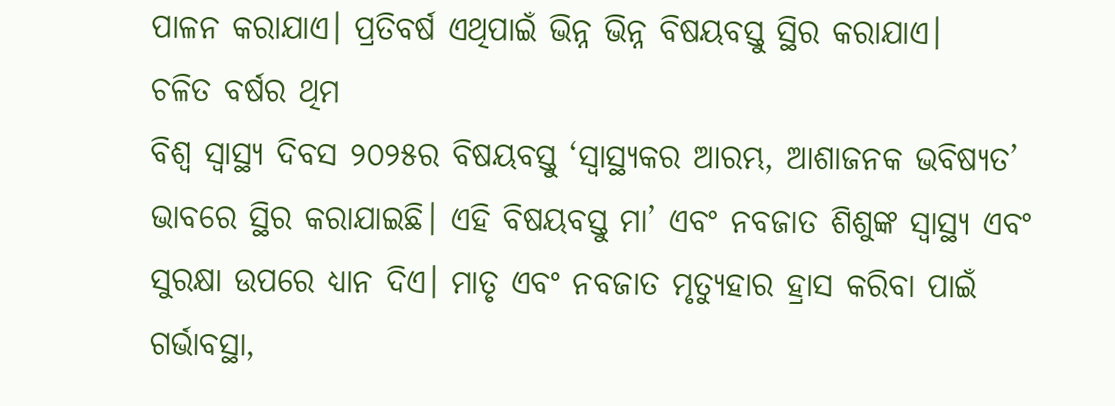ପାଳନ କରାଯାଏ। ପ୍ରତିବର୍ଷ ଏଥିପାଇଁ ଭିନ୍ନ ଭିନ୍ନ ବିଷୟବସ୍ତୁ ସ୍ଥିର କରାଯାଏ।
ଚଳିତ ବର୍ଷର ଥିମ
ବିଶ୍ୱ ସ୍ୱାସ୍ଥ୍ୟ ଦିବସ ୨୦୨୫ର ବିଷୟବସ୍ତୁ ‘ସ୍ୱାସ୍ଥ୍ୟକର ଆରମ୍ଭ, ଆଶାଜନକ ଭବିଷ୍ୟତ’ ଭାବରେ ସ୍ଥିର କରାଯାଇଛି। ଏହି ବିଷୟବସ୍ତୁ ମା’ ଏବଂ ନବଜାତ ଶିଶୁଙ୍କ ସ୍ୱାସ୍ଥ୍ୟ ଏବଂ ସୁରକ୍ଷା ଉପରେ ଧ୍ୟାନ ଦିଏ। ମାତୃ ଏବଂ ନବଜାତ ମୃତ୍ୟୁହାର ହ୍ରାସ କରିବା ପାଇଁ ଗର୍ଭାବସ୍ଥା,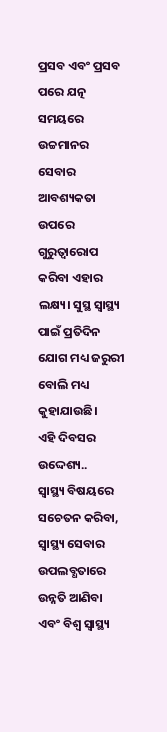ପ୍ରସବ ଏବଂ ପ୍ରସବ ପରେ ଯତ୍ନ ସମୟରେ ଉଚ୍ଚମାନର ସେବାର ଆବଶ୍ୟକତା ଉପରେ ଗୁରୁତ୍ୱାରୋପ କରିବା ଏହାର ଲକ୍ଷ୍ୟ। ସୁସ୍ଥ ସ୍ୱାସ୍ଥ୍ୟ ପାଇଁ ପ୍ରତିଦିନ ଯୋଗ ମଧ୍ୟ ଜରୁରୀ ବୋଲି ମଧ୍ୟ କୁହାଯାଉଛି।
ଏହି ଦିବସର ଉଦ୍ଦେଶ୍ୟ..
ସ୍ୱାସ୍ଥ୍ୟ ବିଷୟରେ ସଚେତନ କରିବା, ସ୍ୱାସ୍ଥ୍ୟ ସେବାର ଉପଲବ୍ଧତାରେ ଉନ୍ନତି ଆଣିବା ଏବଂ ବିଶ୍ୱ ସ୍ୱାସ୍ଥ୍ୟ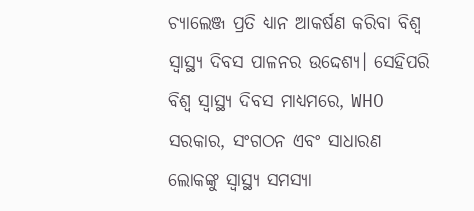ଚ୍ୟାଲେଞ୍ଜ ପ୍ରତି ଧ୍ୟାନ ଆକର୍ଷଣ କରିବା ବିଶ୍ୱ ସ୍ୱାସ୍ଥ୍ୟ ଦିବସ ପାଳନର ଉଦ୍ଦେଶ୍ୟ। ସେହିପରି ବିଶ୍ୱ ସ୍ୱାସ୍ଥ୍ୟ ଦିବସ ମାଧ୍ୟମରେ, WHO ସରକାର, ସଂଗଠନ ଏବଂ ସାଧାରଣ ଲୋକଙ୍କୁ ସ୍ୱାସ୍ଥ୍ୟ ସମସ୍ୟା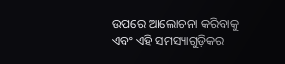ଉପରେ ଆଲୋଚନା କରିବାକୁ ଏବଂ ଏହି ସମସ୍ୟାଗୁଡ଼ିକର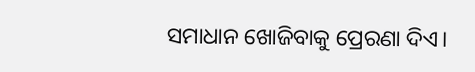ସମାଧାନ ଖୋଜିବାକୁ ପ୍ରେରଣା ଦିଏ।